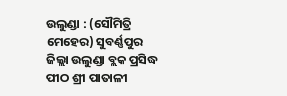ଉଲୁଣ୍ଡା : (ସୌମିତ୍ରି ମେହେର) ସୁବର୍ଣ୍ଣପୁର ଜିଲ୍ଲା ଉଲୁଣ୍ଡା ବ୍ଲକ ପ୍ରସିଦ୍ଧ ପୀଠ ଶ୍ରୀ ପାତାଳୀ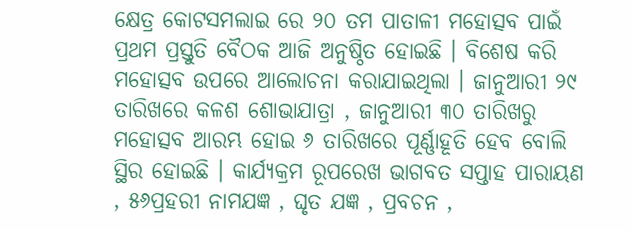କ୍ଷେତ୍ର କୋଟସମଲାଇ ରେ ୨୦ ତମ ପାତାଳୀ ମହୋତ୍ସବ ପାଇଁ ପ୍ରଥମ ପ୍ରସ୍ତୁତି ବୈଠକ ଆଜି ଅନୁଷ୍ଠିତ ହୋଇଛି । ବିଶେଷ କରି ମହୋତ୍ସବ ଉପରେ ଆଲୋଚନା କରାଯାଇଥିଲା । ଜାନୁଆରୀ ୨୯ ତାରିଖରେ କଳଶ ଶୋଭାଯାତ୍ରା , ଜାନୁଆରୀ ୩୦ ତାରିଖରୁ ମହୋତ୍ସବ ଆରମ୍ଭ ହୋଇ ୬ ତାରିଖରେ ପୂର୍ଣ୍ଣାହୂତି ହେବ ବୋଲି ସ୍ଥିର ହୋଇଛି । କାର୍ଯ୍ୟକ୍ରମ ରୂପରେଖ ଭାଗବତ ସପ୍ତାହ ପାରାୟଣ , ୫୬ପ୍ରହରୀ ନାମଯଜ୍ଞ , ଘୃତ ଯଜ୍ଞ , ପ୍ରବଚନ ,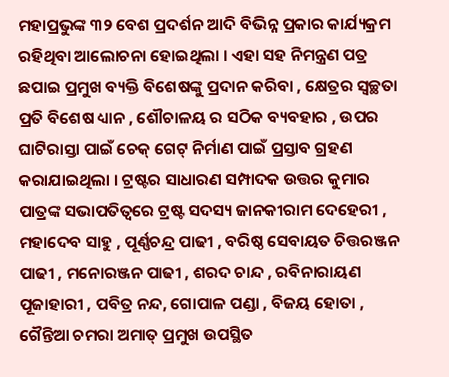ମହାପ୍ରଭୁଙ୍କ ୩୨ ବେଶ ପ୍ରଦର୍ଶନ ଆଦି ବିଭିନ୍ନ ପ୍ରକାର କାର୍ଯ୍ୟକ୍ରମ ରହିଥିବା ଆଲୋଚନା ହୋଇଥିଲା । ଏହା ସହ ନିମନ୍ତ୍ରଣ ପତ୍ର ଛପାଇ ପ୍ରମୁଖ ବ୍ୟକ୍ତି ବିଶେଷଙ୍କୁ ପ୍ରଦାନ କରିବା , କ୍ଷେତ୍ରର ସ୍ଵଚ୍ଛତା ପ୍ରତି ବିଶେଷ ଧ୍ୟାନ , ଶୌଚାଳୟ ର ସଠିକ ବ୍ୟବହାର , ଉପର ଘାଟିରାସ୍ତା ପାଇଁ ଚେକ୍ ଗେଟ୍ ନିର୍ମାଣ ପାଇଁ ପ୍ରସ୍ତାବ ଗ୍ରହଣ କରାଯାଇଥିଲା । ଟ୍ରଷ୍ଟର ସାଧାରଣ ସମ୍ପାଦକ ଉତ୍ତର କୁମାର ପାତ୍ରଙ୍କ ସଭାପତିତ୍ବରେ ଟ୍ରଷ୍ଟ ସଦସ୍ୟ ଜାନକୀରାମ ଦେହେରୀ , ମହାଦେବ ସାହୁ , ପୂର୍ଣ୍ଣଚନ୍ଦ୍ର ପାଢୀ , ବରିଷ୍ଠ ସେବାୟତ ଚିତ୍ତରଞ୍ଜନ ପାଢୀ , ମନୋରଞ୍ଜନ ପାଢୀ , ଶରଦ ଚାନ୍ଦ , ରବିନାରାୟଣ ପୂଜାହାରୀ , ପବିତ୍ର ନନ୍ଦ, ଗୋପାଳ ପଣ୍ଡା , ବିଜୟ ହୋତା , ଗୈନ୍ତିଆ ଚମରା ଅମାତ୍ ପ୍ରମୁଖ ଉପସ୍ଥିତ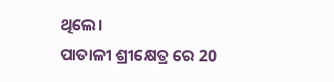ଥିଲେ।
ପାତାଳୀ ଶ୍ରୀକ୍ଷେତ୍ର ରେ 20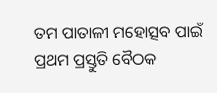ତମ ପାତାଳୀ ମହୋତ୍ସବ ପାଇଁ ପ୍ରଥମ ପ୍ରସ୍ତୁତି ବୈଠକ